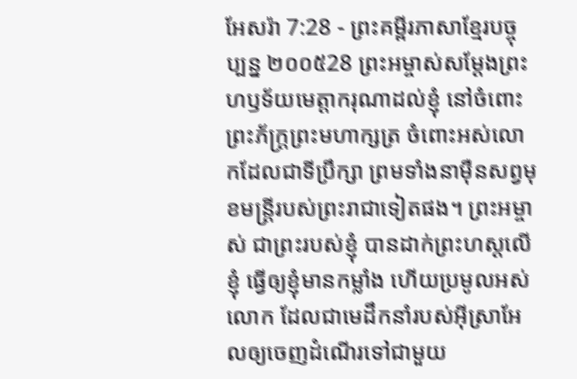អែសរ៉ា 7:28 - ព្រះគម្ពីរភាសាខ្មែរបច្ចុប្បន្ន ២០០៥28 ព្រះអម្ចាស់សម្តែងព្រះហឫទ័យមេត្តាករុណាដល់ខ្ញុំ នៅចំពោះព្រះភ័ក្ត្រព្រះមហាក្សត្រ ចំពោះអស់លោកដែលជាទីប្រឹក្សា ព្រមទាំងនាម៉ឺនសព្វមុខមន្ត្រីរបស់ព្រះរាជាទៀតផង។ ព្រះអម្ចាស់ ជាព្រះរបស់ខ្ញុំ បានដាក់ព្រះហស្ដលើខ្ញុំ ធ្វើឲ្យខ្ញុំមានកម្លាំង ហើយប្រមូលអស់លោក ដែលជាមេដឹកនាំរបស់អ៊ីស្រាអែលឲ្យចេញដំណើរទៅជាមួយ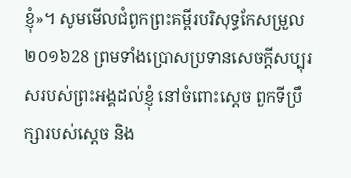ខ្ញុំ»។ សូមមើលជំពូកព្រះគម្ពីរបរិសុទ្ធកែសម្រួល ២០១៦28 ព្រមទាំងប្រោសប្រទានសេចក្ដីសប្បុរសរបស់ព្រះអង្គដល់ខ្ញុំ នៅចំពោះស្តេច ពួកទីប្រឹក្សារបស់ស្ដេច និង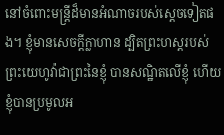នៅចំពោះមន្ត្រីដ៏មានអំណាចរបស់ស្តេចទៀតផង។ ខ្ញុំមានសេចក្ដីក្លាហាន ដ្បិតព្រះហស្តរបស់ព្រះយេហូវ៉ាជាព្រះនៃខ្ញុំ បានសណ្ឋិតលើខ្ញុំ ហើយខ្ញុំបានប្រមូលអ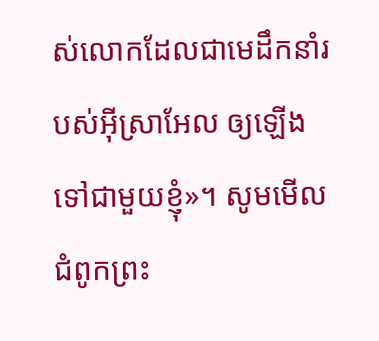ស់លោកដែលជាមេដឹកនាំរបស់អ៊ីស្រាអែល ឲ្យឡើងទៅជាមួយខ្ញុំ»។ សូមមើលជំពូកព្រះ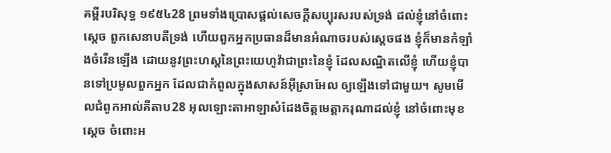គម្ពីរបរិសុទ្ធ ១៩៥៤28 ព្រមទាំងប្រោសផ្តល់សេចក្ដីសប្បុរសរបស់ទ្រង់ ដល់ខ្ញុំនៅចំពោះស្តេច ពួកសេនាបតីទ្រង់ ហើយពួកអ្នកប្រធានដ៏មានអំណាចរបស់ស្តេចផង ខ្ញុំក៏មានកំឡាំងចំរើនឡើង ដោយនូវព្រះហស្តនៃព្រះយេហូវ៉ាជាព្រះនៃខ្ញុំ ដែលសណ្ឋិតលើខ្ញុំ ហើយខ្ញុំបានទៅប្រមូលពួកអ្នក ដែលជាកំពូលក្នុងសាសន៍អ៊ីស្រាអែល ឲ្យឡើងទៅជាមួយ។ សូមមើលជំពូកអាល់គីតាប28 អុលឡោះតាអាឡាសំដែងចិត្តមេត្តាករុណាដល់ខ្ញុំ នៅចំពោះមុខស្តេច ចំពោះអ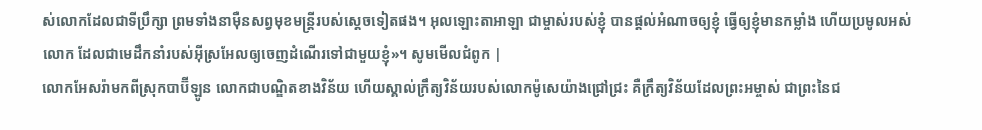ស់លោកដែលជាទីប្រឹក្សា ព្រមទាំងនាម៉ឺនសព្វមុខមន្ត្រីរបស់ស្តេចទៀតផង។ អុលឡោះតាអាឡា ជាម្ចាស់របស់ខ្ញុំ បានផ្តល់អំណាចឲ្យខ្ញុំ ធ្វើឲ្យខ្ញុំមានកម្លាំង ហើយប្រមូលអស់លោក ដែលជាមេដឹកនាំរបស់អ៊ីស្រអែលឲ្យចេញដំណើរទៅជាមួយខ្ញុំ»។ សូមមើលជំពូក |
លោកអែសរ៉ាមកពីស្រុកបាប៊ីឡូន លោកជាបណ្ឌិតខាងវិន័យ ហើយស្គាល់ក្រឹត្យវិន័យរបស់លោកម៉ូសេយ៉ាងជ្រៅជ្រះ គឺក្រឹត្យវិន័យដែលព្រះអម្ចាស់ ជាព្រះនៃជ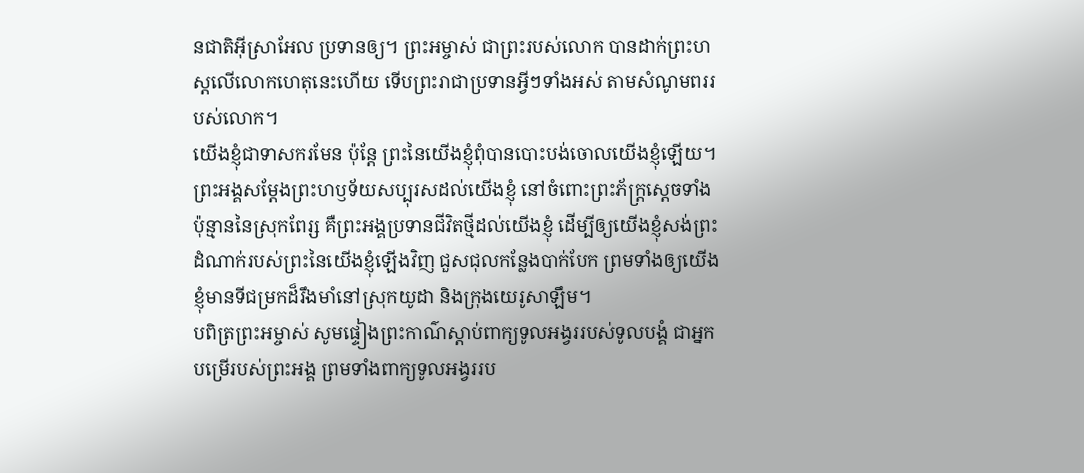នជាតិអ៊ីស្រាអែល ប្រទានឲ្យ។ ព្រះអម្ចាស់ ជាព្រះរបស់លោក បានដាក់ព្រះហស្ដលើលោកហេតុនេះហើយ ទើបព្រះរាជាប្រទានអ្វីៗទាំងអស់ តាមសំណូមពររបស់លោក។
យើងខ្ញុំជាទាសករមែន ប៉ុន្តែ ព្រះនៃយើងខ្ញុំពុំបានបោះបង់ចោលយើងខ្ញុំឡើយ។ ព្រះអង្គសម្តែងព្រះហឫទ័យសប្បុរសដល់យើងខ្ញុំ នៅចំពោះព្រះភ័ក្ត្រស្ដេចទាំងប៉ុន្មាននៃស្រុកពែរ្ស គឺព្រះអង្គប្រទានជីវិតថ្មីដល់យើងខ្ញុំ ដើម្បីឲ្យយើងខ្ញុំសង់ព្រះដំណាក់របស់ព្រះនៃយើងខ្ញុំឡើងវិញ ជួសជុលកន្លែងបាក់បែក ព្រមទាំងឲ្យយើងខ្ញុំមានទីជម្រកដ៏រឹងមាំនៅស្រុកយូដា និងក្រុងយេរូសាឡឹម។
បពិត្រព្រះអម្ចាស់ សូមផ្ទៀងព្រះកាណ៌ស្ដាប់ពាក្យទូលអង្វររបស់ទូលបង្គំ ជាអ្នកបម្រើរបស់ព្រះអង្គ ព្រមទាំងពាក្យទូលអង្វររប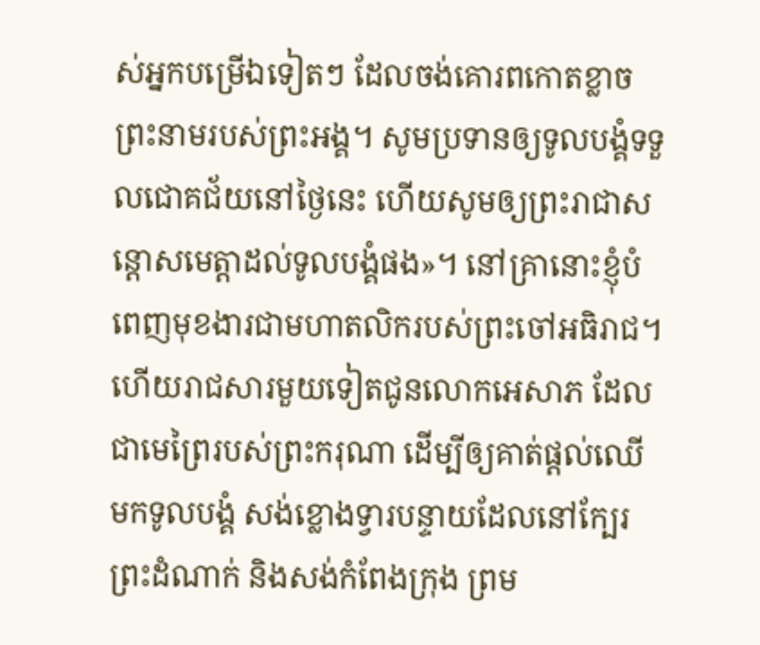ស់អ្នកបម្រើឯទៀតៗ ដែលចង់គោរពកោតខ្លាចព្រះនាមរបស់ព្រះអង្គ។ សូមប្រទានឲ្យទូលបង្គំទទួលជោគជ័យនៅថ្ងៃនេះ ហើយសូមឲ្យព្រះរាជាសន្ដោសមេត្តាដល់ទូលបង្គំផង»។ នៅគ្រានោះខ្ញុំបំពេញមុខងារជាមហាតលិករបស់ព្រះចៅអធិរាជ។
ហើយរាជសារមួយទៀតជូនលោកអេសាភ ដែលជាមេព្រៃរបស់ព្រះករុណា ដើម្បីឲ្យគាត់ផ្ដល់ឈើមកទូលបង្គំ សង់ខ្លោងទ្វារបន្ទាយដែលនៅក្បែរព្រះដំណាក់ និងសង់កំពែងក្រុង ព្រម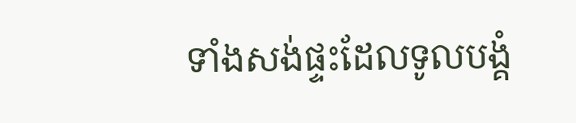ទាំងសង់ផ្ទះដែលទូលបង្គំ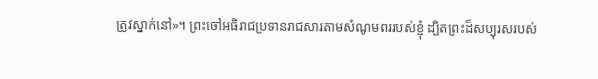ត្រូវស្នាក់នៅ»។ ព្រះចៅអធិរាជប្រទានរាជសារតាមសំណូមពររបស់ខ្ញុំ ដ្បិតព្រះដ៏សប្បុរសរបស់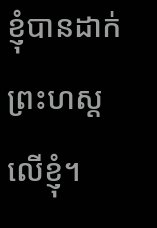ខ្ញុំបានដាក់ព្រះហស្ដលើខ្ញុំ។